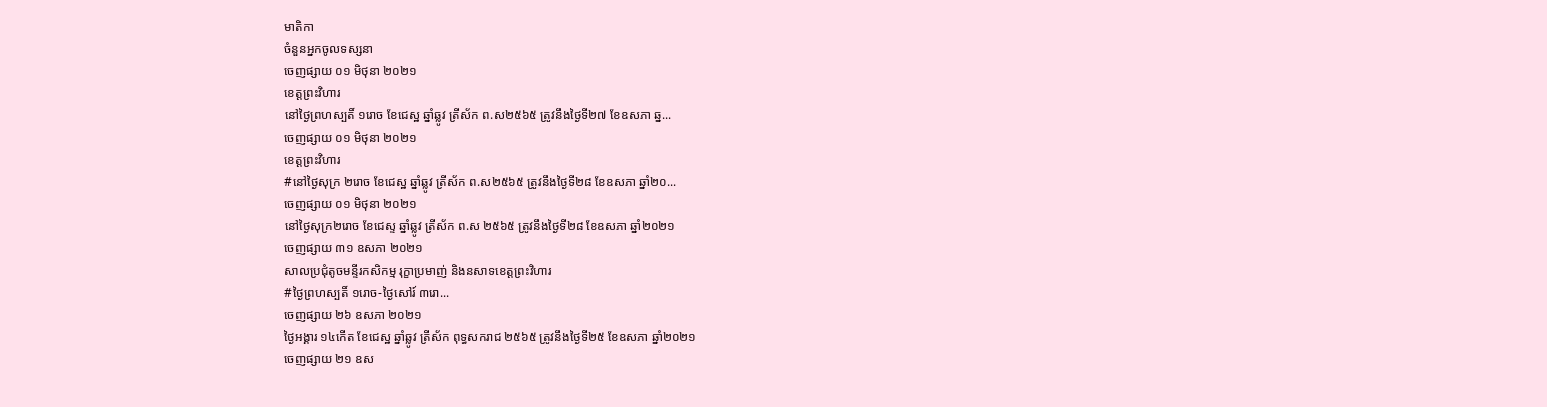មាតិកា
ចំនួនអ្នកចូលទស្សនា
ចេញផ្សាយ ០១ មិថុនា ២០២១
ខេត្តព្រះវិហារ
នៅថ្ងៃព្រហស្បតិ៍ ១រោច ខែជេស្ឋ ឆ្នាំឆ្លូវ ត្រីស័ក ព.ស២៥៦៥ ត្រូវនឹងថ្ងៃទី២៧ ខែឧសភា ឆ្ន...
ចេញផ្សាយ ០១ មិថុនា ២០២១
ខេត្តព្រះវិហារ
#នៅថ្ងៃសុក្រ ២រោច ខែជេស្ឋ ឆ្នាំឆ្លូវ ត្រីស័ក ព.ស២៥៦៥ ត្រូវនឹងថ្ងៃទី២៨ ខែឧសភា ឆ្នាំ២០...
ចេញផ្សាយ ០១ មិថុនា ២០២១
នៅថ្ងៃសុក្រ២រោច ខែជេស្ទ ឆ្នាំឆ្លូវ ត្រីស័ក ព.ស ២៥៦៥ ត្រូវនឹងថ្ងៃទី២៨ ខែឧសភា ឆ្នាំ២០២១
ចេញផ្សាយ ៣១ ឧសភា ២០២១
សាលប្រជុំតូចមន្ទីរកសិកម្ម រុក្ខាប្រមាញ់ និងនសាទខេត្តព្រះវិហារ
#ថ្ងៃព្រហស្បតិ៍ ១រោច-ថ្ងៃសៅរ៍ ៣រោ...
ចេញផ្សាយ ២៦ ឧសភា ២០២១
ថ្ងៃអង្គារ ១៤កើត ខែជេស្ឋ ឆ្នាំឆ្លូវ ត្រីស័ក ពុទ្ធសករាជ ២៥៦៥ ត្រូវនឹងថ្ងៃទី២៥ ខែឧសភា ឆ្នាំ២០២១
ចេញផ្សាយ ២១ ឧស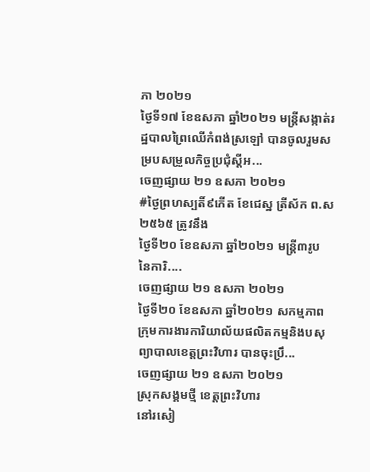ភា ២០២១
ថ្ងៃទី១៧ ខែឧសភា ឆ្នាំ២០២១ មន្រ្តីសង្កាត់រដ្ឋបាលព្រៃឈើកំពង់ស្រឡៅ បានចូលរួមសម្របសម្រួលកិច្ចប្រជុំស្តីអ...
ចេញផ្សាយ ២១ ឧសភា ២០២១
#ថ្ងៃព្រហស្បតិ៍៩កើត ខែជេស្ឋ ត្រីស័ក ព.ស ២៥៦៥ ត្រូវនឹង
ថ្ងៃទី២០ ខែឧសភា ឆ្នាំ២០២១ មន្រ្តី៣រូប នៃការិ....
ចេញផ្សាយ ២១ ឧសភា ២០២១
ថ្ងៃទី២០ ខែឧសភា ឆ្នាំ២០២១ សកម្មភាពក្រុមការងារការិយាល័យផលិតកម្មនិងបសុព្យាបាលខេត្តព្រះវិហារ បានចុះប្រឹ...
ចេញផ្សាយ ២១ ឧសភា ២០២១
ស្រុកសង្គមថ្មី ខេត្តព្រះវិហារ
នៅរសៀ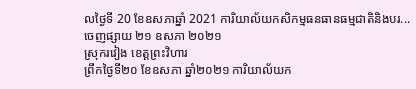លថ្ងៃទី 20 ខែឧសភាឆ្នាំ 2021 ការិយាល័យកសិកម្មធនធានធម្មជាតិនិងបរ...
ចេញផ្សាយ ២១ ឧសភា ២០២១
ស្រុករវៀង ខេត្តព្រះវិហារ
ព្រឹកថ្ងៃទី២០ ខែឧសភា ឆ្នាំ២០២១ ការិយាល័យក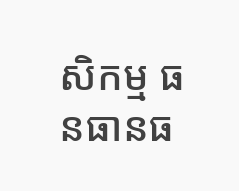សិកម្ម ធនធានធ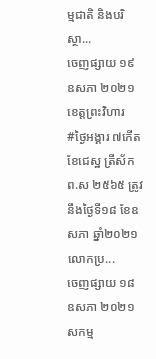ម្មជាតិ និងបរិស្ថា...
ចេញផ្សាយ ១៩ ឧសភា ២០២១
ខេត្តព្រះវិហារ
#ថ្ងៃអង្គារ ៧កើត ខែជេស្ឋ ត្រីស័ក ព.ស ២៥៦៥ ត្រូវនឹងថ្ងៃទី១៨ ខែឧសភា ឆ្នាំ២០២១ លោកប្រ...
ចេញផ្សាយ ១៨ ឧសភា ២០២១
សកម្ម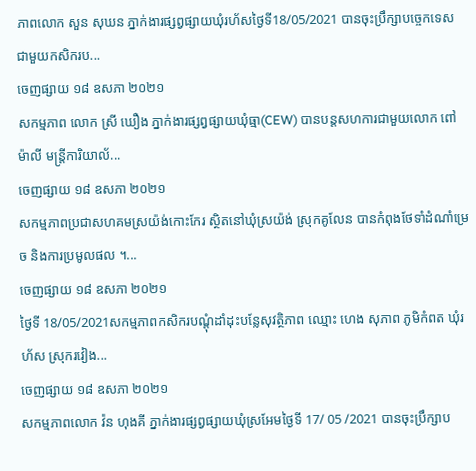ភាពលោក សួន សុឃន ភ្នាក់ងារផ្សព្វផ្សាយឃុំរហ័សថ្ងៃទី18/05/2021 បានចុះប្រឹក្សាបច្ចេកទេស ជាមួយកសិករប...
ចេញផ្សាយ ១៨ ឧសភា ២០២១
សកម្មភាព លោក ស្រី ឃឿង ភ្នាក់ងារផ្សព្វផ្សាយឃុំធ្មា(CEW) បានបន្តសហការជាមួយលោក ពៅ ម៉ាលី មន្រ្ដីការិយាល័...
ចេញផ្សាយ ១៨ ឧសភា ២០២១
សកម្មភាពប្រជាសហគមស្រយ៉ង់កោះកែរ ស្ថិតនៅឃុំស្រយ៉ង់ ស្រុកគូលែន បានកំពុងថែទាំដំណាំម្រេច និងការប្រមូលផល ។...
ចេញផ្សាយ ១៨ ឧសភា ២០២១
ថ្ងៃទី 18/05/2021សកម្មភាពកសិករបណ្តុំដាំដុះបន្លែសុវត្ថិភាព ឈ្មោះ ហេង សុភាព ភូមិកំពត ឃុំរហ័ស ស្រុករវៀង...
ចេញផ្សាយ ១៨ ឧសភា ២០២១
សកម្មភាពលោក វ៉ន ហុងគី ភ្នាក់ងារផ្សព្វផ្សាយឃុំស្រអែមថ្ងៃទី 17/ 05 /2021 បានចុះប្រឹក្សាប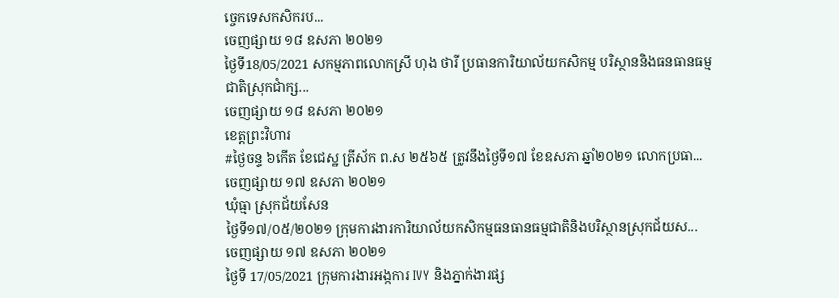ច្ចេកទេសកសិករប...
ចេញផ្សាយ ១៨ ឧសភា ២០២១
ថ្ងៃទី18/05/2021 សកម្មភាពលោកស្រី ហុង ថារី ប្រធានការិយាល័យកសិកម្ម បរិស្ថាននិងធនធានធម្មជាតិស្រុកជាំក្ស...
ចេញផ្សាយ ១៨ ឧសភា ២០២១
ខេត្តព្រះវិហារ
#ថ្ងៃចន្ទ ៦កើត ខែជេស្ឋ ត្រីស័ក ព.ស ២៥៦៥ ត្រូវនឹងថ្ងៃទី១៧ ខែឧសភា ឆ្នាំ២០២១ លោកប្រធា...
ចេញផ្សាយ ១៧ ឧសភា ២០២១
ឃុំធ្មា ស្រុកជ័យសែន
ថ្ងៃទី១៧/០៥/២០២១ ក្រុមការងារការិយាល័យកសិកម្មធនធានធម្មជាតិនិងបរិស្ថានស្រុកជ័យស...
ចេញផ្សាយ ១៧ ឧសភា ២០២១
ថ្ងៃទី 17/05/2021 ក្រុមការងារអង្កការ IVY និងភ្នាក់ងារផ្ស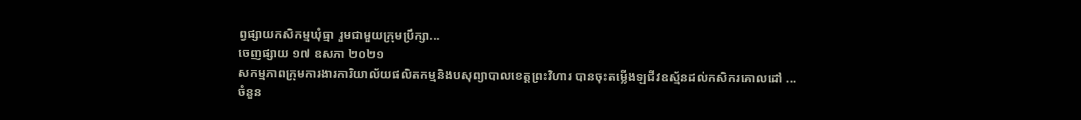ព្វផ្សាយកសិកម្មឃុំធ្មា រួមជាមួយក្រុមប្រឹក្សា...
ចេញផ្សាយ ១៧ ឧសភា ២០២១
សកម្មភាពក្រុមការងារការិយាល័យផលិតកម្មនិងបសុព្យាបាលខេត្តព្រះវិហារ បានចុះតម្លើងឡជីវឧស្ម័នដល់កសិករគោលដៅ ...
ចំនួន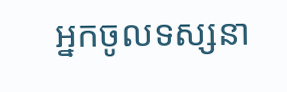អ្នកចូលទស្សនា